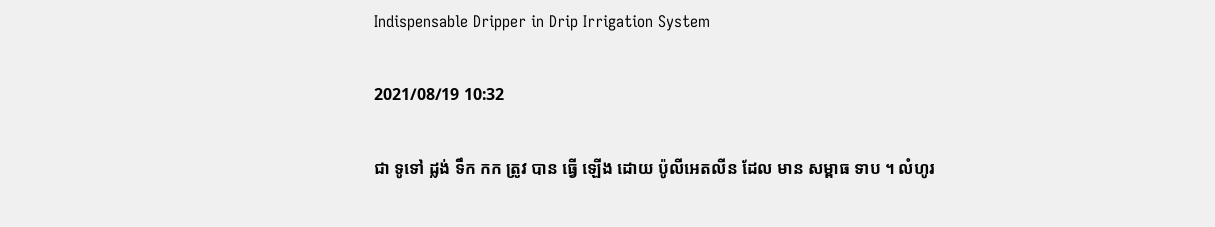Indispensable Dripper in Drip Irrigation System

2021/08/19 10:32

ជា ទូទៅ ដ្លង់ ទឹក កក ត្រូវ បាន ធ្វើ ឡើង ដោយ ប៉ូលីអេតលីន ដែល មាន សម្ពាធ ទាប ។ លំហូរ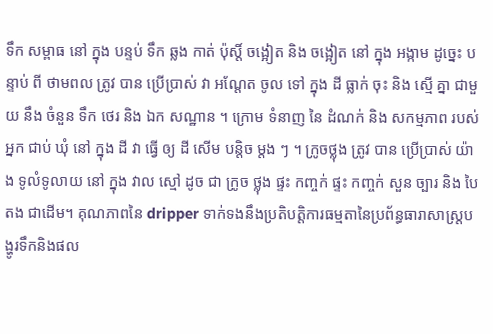ទឹក សម្ពាធ នៅ ក្នុង បន្ទប់ ទឹក ឆ្លង កាត់ ប៉ុស្តិ៍ ចង្អៀត និង ចង្អៀត នៅ ក្នុង អង្កាម ដូច្នេះ បន្ទាប់ ពី ថាមពល ត្រូវ បាន ប្រើប្រាស់ វា អណ្តែត ចូល ទៅ ក្នុង ដី ធ្លាក់ ចុះ និង ស្មើ គ្នា ជាមួយ នឹង ចំនួន ទឹក ថេរ និង ឯក សណ្ឋាន ។ ក្រោម ទំនាញ នៃ ដំណក់ និង សកម្មភាព របស់ អ្នក ជាប់ ឃុំ នៅ ក្នុង ដី វា ធ្វើ ឲ្យ ដី សើម បន្តិច ម្តង ៗ ។ ក្រូចថ្លុង ត្រូវ បាន ប្រើប្រាស់ យ៉ាង ទូលំទូលាយ នៅ ក្នុង វាល ស្មៅ ដូច ជា ក្រូច ថ្លុង ផ្ទះ កញ្ចក់ ផ្ទះ កញ្ចក់ សួន ច្បារ និង បៃតង ជាដើម។ គុណភាពនៃ dripper ទាក់ទងនឹងប្រតិបត្តិការធម្មតានៃប្រព័ន្ធធារាសាស្ត្របង្ហូរទឹកនិងផល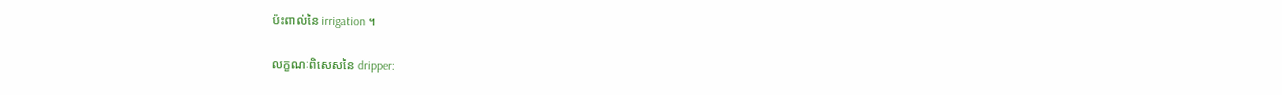ប៉ះពាល់នៃ irrigation ។

លក្ខណៈពិសេសនៃ dripper: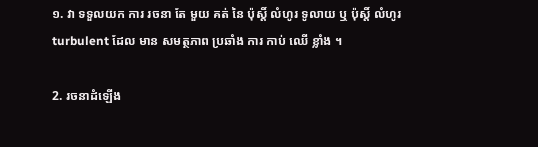១. វា ទទួលយក ការ រចនា តែ មួយ គត់ នៃ ប៉ុស្តិ៍ លំហូរ ទូលាយ ឬ ប៉ុស្តិ៍ លំហូរ turbulent ដែល មាន សមត្ថភាព ប្រឆាំង ការ កាប់ ឈើ ខ្លាំង ។

2. រចនាដំឡើង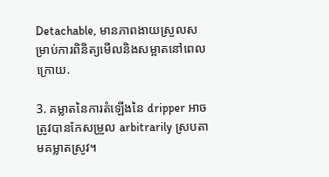Detachable, មានភាពងាយស្រួលសម្រាប់ការពិនិត្យមើលនិងសម្អាតនៅពេលក្រោយ.

3. គម្លាតនៃការតំឡើងនៃ dripper អាចត្រូវបានកែសម្រួល arbitrarily ស្របតាមគម្លាតស្រូវ។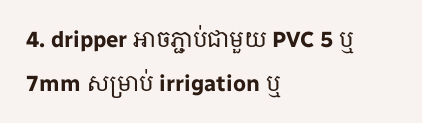4. dripper អាចភ្ជាប់ជាមួយ PVC 5 ឬ 7mm សម្រាប់ irrigation ឬ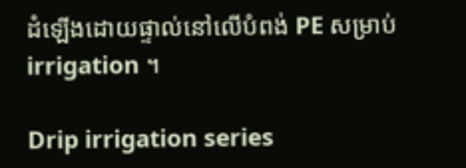ដំឡើងដោយផ្ទាល់នៅលើបំពង់ PE សម្រាប់ irrigation ។

Drip irrigation series